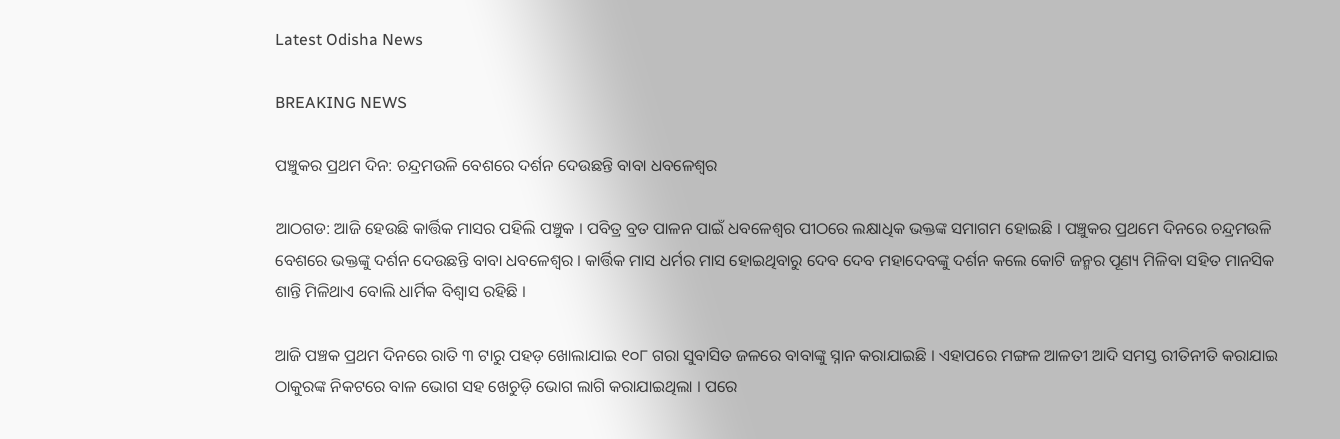Latest Odisha News

BREAKING NEWS

ପଞ୍ଚୁକର ପ୍ରଥମ ଦିନ: ଚନ୍ଦ୍ରମଉଳି ବେଶରେ ଦର୍ଶନ ଦେଉଛନ୍ତି ବାବା ଧବଳେଶ୍ୱର

ଆଠଗଡ: ଆଜି ହେଉଛି କାର୍ତ୍ତିକ ମାସର ପହିଲି ପଞ୍ଚୁକ । ପବିତ୍ର ବ୍ରତ ପାଳନ ପାଇଁ ଧବଳେଶ୍ଵର ପୀଠରେ ଲକ୍ଷାଧିକ ଭକ୍ତଙ୍କ ସମାଗମ ହୋଇଛି । ପଞ୍ଚୁକର ପ୍ରଥମେ ଦିନରେ ଚନ୍ଦ୍ରମଉଳି ବେଶରେ ଭକ୍ତଙ୍କୁ ଦର୍ଶନ ଦେଉଛନ୍ତି ବାବା ଧବଳେଶ୍ଵର । କାର୍ତ୍ତିକ ମାସ ଧର୍ମର ମାସ ହୋଇଥିବାରୁ ଦେବ ଦେବ ମହାଦେବଙ୍କୁ ଦର୍ଶନ କଲେ କୋଟି ଜନ୍ମର ପୂଣ୍ୟ ମିଳିବା ସହିତ ମାନସିକ ଶାନ୍ତି ମିଳିଥାଏ ବୋଲି ଧାର୍ମିକ ବିଶ୍ୱାସ ରହିଛି ।

ଆଜି ପଞ୍ଚକ ପ୍ରଥମ ଦିନରେ ରାତି ୩ ଟାରୁ ପହଡ଼ ଖୋଲାଯାଇ ୧୦୮ ଗରା ସୁବାସିତ ଜଳରେ ବାବାଙ୍କୁ ସ୍ନାନ କରାଯାଇଛି । ଏହାପରେ ମଙ୍ଗଳ ଆଳତୀ ଆଦି ସମସ୍ତ ରୀତିନୀତି କରାଯାଇ ଠାକୁରଙ୍କ ନିକଟରେ ବାଳ ଭୋଗ ସହ ଖେଚୁଡ଼ି ଭୋଗ ଲାଗି କରାଯାଇଥିଲା । ପରେ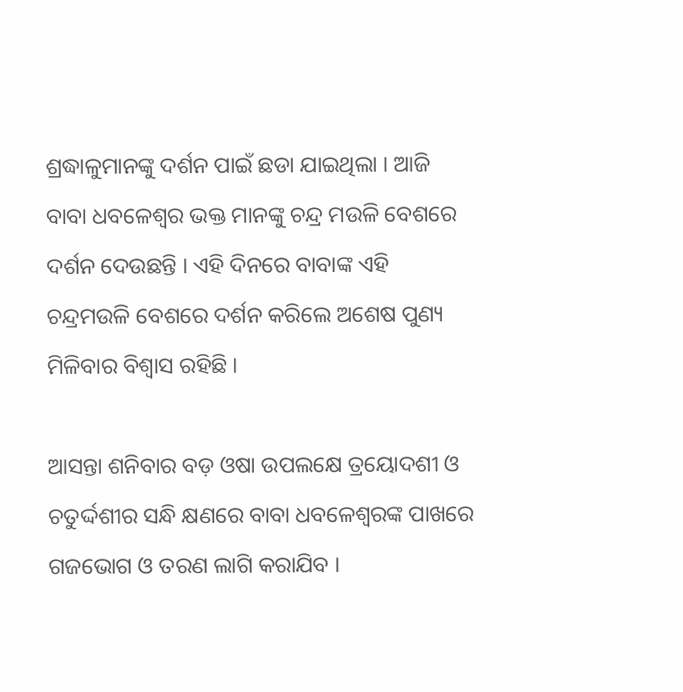ଶ୍ରଦ୍ଧାଳୁମାନଙ୍କୁ ଦର୍ଶନ ପାଇଁ ଛଡା ଯାଇଥିଲା । ଆଜି ବାବା ଧବଳେଶ୍ୱର ଭକ୍ତ ମାନଙ୍କୁ ଚନ୍ଦ୍ର ମଉଳି ବେଶରେ ଦର୍ଶନ ଦେଉଛନ୍ତି । ଏହି ଦିନରେ ବାବାଙ୍କ ଏହି ଚନ୍ଦ୍ରମଉଳି ବେଶରେ ଦର୍ଶନ କରିଲେ ଅଶେଷ ପୁଣ୍ୟ ମିଳିବାର ବିଶ୍ୱାସ ରହିଛି ।

ଆସନ୍ତା ଶନିବାର ବଡ଼ ଓଷା ଉପଲକ୍ଷେ ତ୍ରୟୋଦଶୀ ଓ ଚତୁର୍ଦ୍ଦଶୀର ସନ୍ଧି କ୍ଷଣରେ ବାବା ଧବଳେଶ୍ଵରଙ୍କ ପାଖରେ ଗଜଭୋଗ ଓ ତରଣ ଲାଗି କରାଯିବ ।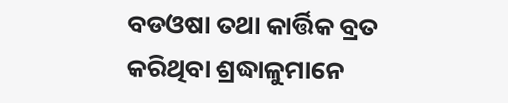ବଡଓଷା ତଥା କାର୍ତ୍ତିକ ବ୍ରତ କରିଥିବା ଶ୍ରଦ୍ଧାଳୁମାନେ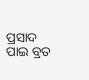ପ୍ରସାଦ ପାଇ ବ୍ରତ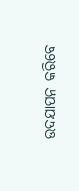ଉଦଯାପନ କରିବେ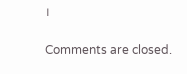।

Comments are closed.